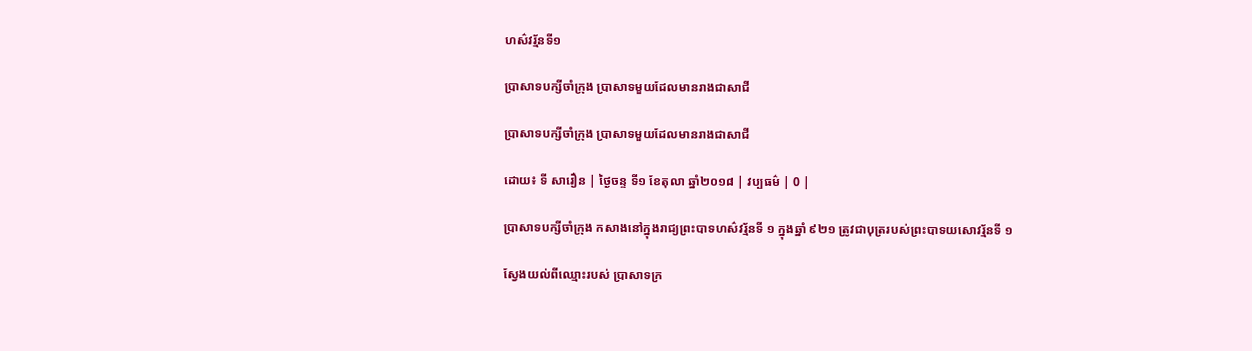ហស៌វរ្ម័នទី១

ប្រាសាទបក្សីចាំក្រុង ប្រាសាទមួយដែលមានរាងជាសាជី

ប្រាសាទបក្សីចាំក្រុង ប្រាសាទមួយដែលមានរាងជាសាជី

ដោយ៖ ទី សារឿន | ថ្ងៃចន្ទ ទី១ ខែតុលា ឆ្នាំ២០១៨ | វប្បធម៌ | 0 |

ប្រាសាទបក្សីចាំក្រុង កសាងនៅក្នុងរាជ្យព្រះបាទហស៌វរ្ម័នទី ១ ក្នុងឆ្នាំ ៩២១ ត្រូវជាបុត្ររបស់ព្រះបាទយសោវរ្ម័នទី ១

ស្វែងយល់ពីឈ្មោះរបស់ ប្រាសាទក្រ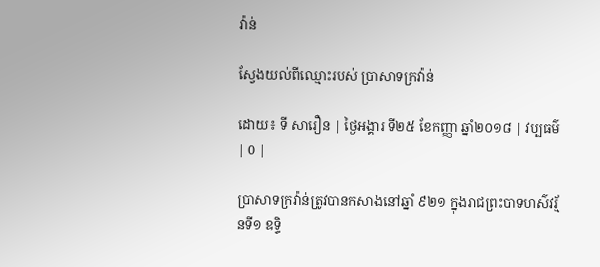វ៉ាន់

ស្វែងយល់ពីឈ្មោះរបស់ ប្រាសាទក្រវ៉ាន់

ដោយ៖ ទី សារឿន | ថ្ងៃអង្គារ ទី២៥ ខែកញ្ញា ឆ្នាំ២០១៨ | វប្បធម៌ | 0 |

ប្រាសាទក្រវ៉ាន់ត្រូវបានកសាងនៅឆ្នាំ ៩២១ ក្នុងរាជព្រះបាទហស៌វរ្ម័នទី១ ឧទ្ទិ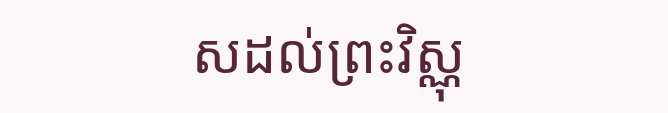សដល់ព្រះវិស្ណុ